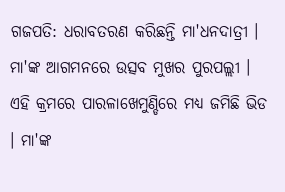ଗଜପତି: ଧରାବତରଣ କରିଛନ୍ତି ମା'ଧନଦାତ୍ରୀ । ମା'ଙ୍କ ଆଗମନରେ ଉତ୍ସବ ମୁଖର ପୁରପଲ୍ଲୀ । ଏହି କ୍ରମରେ ପାରଳାଖେମୁଣ୍ଡିରେ ମଧ୍ୟ ଜମିଛି ଭିଡ । ମା'ଙ୍କ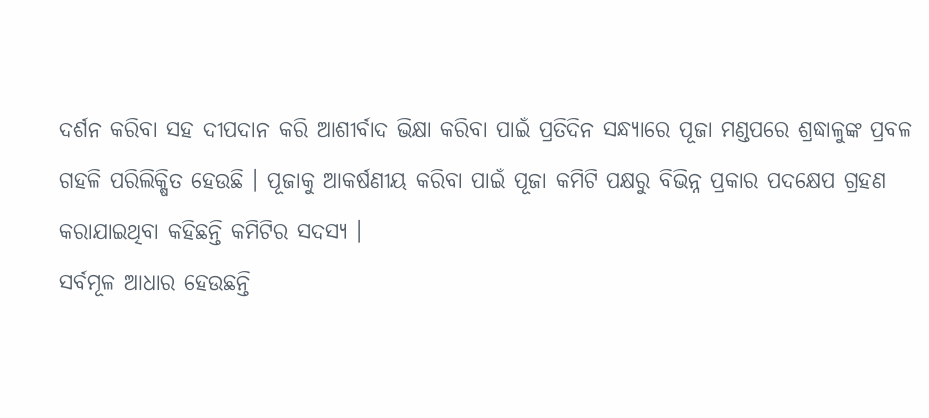ଦର୍ଶନ କରିବା ସହ ଦୀପଦାନ କରି ଆଶୀର୍ବାଦ ଭିକ୍ଷା କରିବା ପାଇଁ ପ୍ରତିଦିନ ସନ୍ଧ୍ୟାରେ ପୂଜା ମଣ୍ଡପରେ ଶ୍ରଦ୍ଧାଳୁଙ୍କ ପ୍ରବଳ ଗହଳି ପରିଲିକ୍ଷିତ ହେଉଛି । ପୂଜାକୁ ଆକର୍ଷଣୀୟ କରିବା ପାଇଁ ପୂଜା କମିଟି ପକ୍ଷରୁ ବିଭିନ୍ନ ପ୍ରକାର ପଦକ୍ଷେପ ଗ୍ରହଣ କରାଯାଇଥିବା କହିଛନ୍ତି କମିଟିର ସଦସ୍ୟ ।
ସର୍ବମୂଳ ଆଧାର ହେଉଛନ୍ତି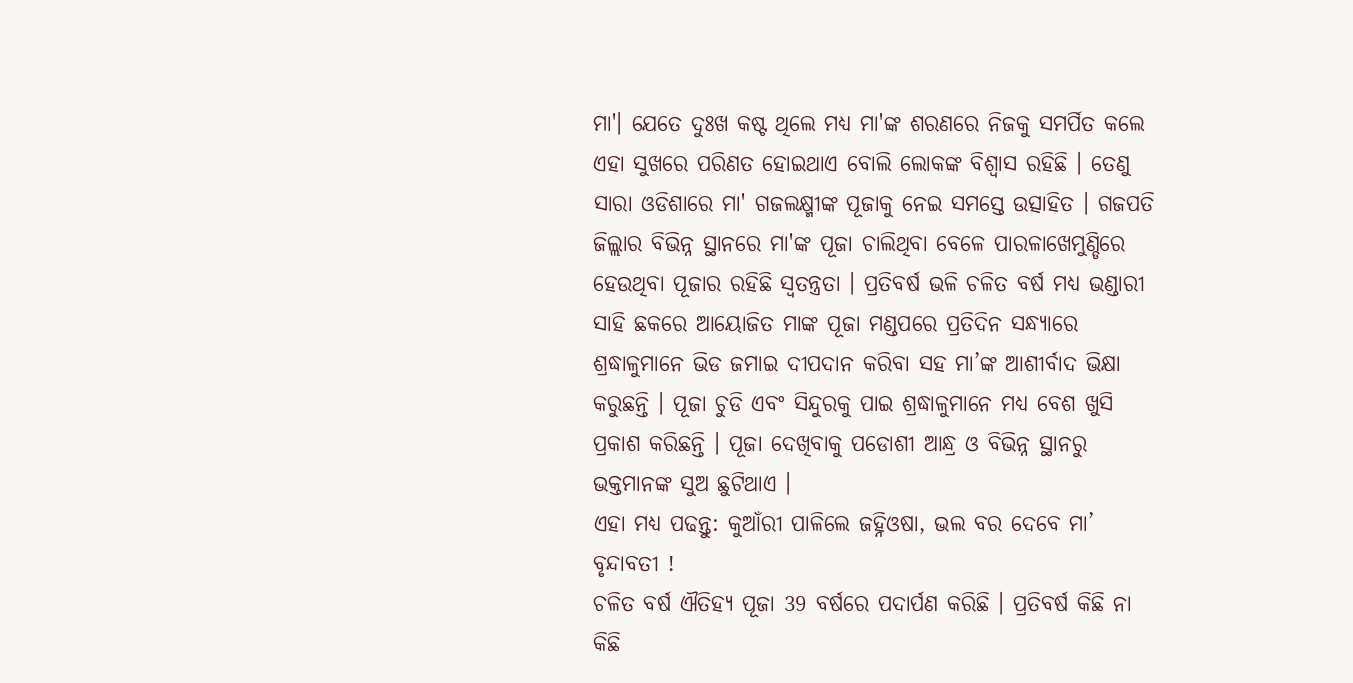ମା'। ଯେତେ ଦୁଃଖ କଷ୍ଟ ଥିଲେ ମଧ୍ୟ ମା'ଙ୍କ ଶରଣରେ ନିଜକୁ ସମର୍ପିତ କଲେ ଏହା ସୁଖରେ ପରିଣତ ହୋଇଥାଏ ବୋଲି ଲୋକଙ୍କ ବିଶ୍ବାସ ରହିଛି । ତେଣୁ ସାରା ଓଡିଶାରେ ମା' ଗଜଲକ୍ଷ୍ମୀଙ୍କ ପୂଜାକୁ ନେଇ ସମସ୍ତେ ଉତ୍ସାହିତ । ଗଜପତି ଜିଲ୍ଲାର ବିଭିନ୍ନ ସ୍ଥାନରେ ମା'ଙ୍କ ପୂଜା ଚାଲିଥିବା ବେଳେ ପାରଳାଖେମୁଣ୍ଡିରେ ହେଉଥିବା ପୂଜାର ରହିଛି ସ୍ବତନ୍ତ୍ରତା । ପ୍ରତିବର୍ଷ ଭଳି ଚଳିତ ବର୍ଷ ମଧ୍ୟ ଭଣ୍ଡାରୀ ସାହି ଛକରେ ଆୟୋଜିତ ମାଙ୍କ ପୂଜା ମଣ୍ଡପରେ ପ୍ରତିଦିନ ସନ୍ଧ୍ୟାରେ ଶ୍ରଦ୍ଧାଳୁମାନେ ଭିଡ ଜମାଇ ଦୀପଦାନ କରିବା ସହ ମା’ଙ୍କ ଆଶୀର୍ବାଦ ଭିକ୍ଷା କରୁଛନ୍ତି । ପୂଜା ଚୁଡି ଏବଂ ସିନ୍ଦୁରକୁ ପାଇ ଶ୍ରଦ୍ଧାଳୁମାନେ ମଧ୍ୟ ବେଶ ଖୁସି ପ୍ରକାଶ କରିଛନ୍ତି । ପୂଜା ଦେଖିବାକୁ ପଡୋଶୀ ଆନ୍ଧ୍ର ଓ ବିଭିନ୍ନ ସ୍ଥାନରୁ ଭକ୍ତମାନଙ୍କ ସୁଅ ଛୁଟିଥାଏ ।
ଏହା ମଧ୍ୟ ପଢନ୍ତୁ: କୁଆଁରୀ ପାଳିଲେ ଜହ୍ନିଓଷା, ଭଲ ବର ଦେବେ ମା’ ବୃନ୍ଦାବତୀ !
ଚଳିତ ବର୍ଷ ଐତିହ୍ୟ ପୂଜା 39 ବର୍ଷରେ ପଦାର୍ପଣ କରିଛି । ପ୍ରତିବର୍ଷ କିଛି ନା କିଛି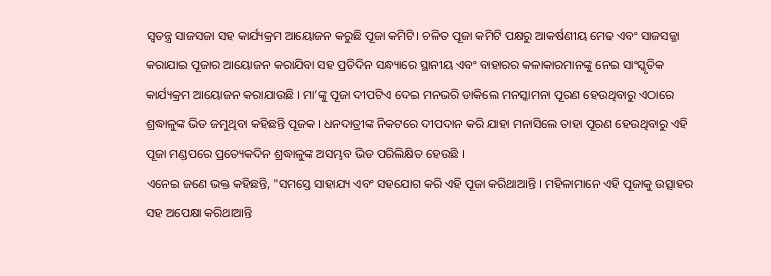ସ୍ବତନ୍ତ୍ର ସାଜସଜା ସହ କାର୍ଯ୍ୟକ୍ରମ ଆୟୋଜନ କରୁଛି ପୂଜା କମିଟି। ଚଳିତ ପୂଜା କମିଟି ପକ୍ଷରୁ ଆକର୍ଷଣୀୟ ମେଢ ଏବଂ ସାଜସଜ୍ଜା କରାଯାଇ ପୂଜାର ଆୟୋଜନ କରାଯିବା ସହ ପ୍ରତିଦିନ ସନ୍ଧ୍ୟାରେ ସ୍ଥାନୀୟ ଏବଂ ବାହାରର କଳାକାରମାନଙ୍କୁ ନେଇ ସାଂସ୍କୃତିକ କାର୍ଯ୍ୟକ୍ରମ ଆୟୋଜନ କରାଯାଉଛି । ମା’ଙ୍କୁ ପୂଜା ଦୀପଟିଏ ଦେଇ ମନଭରି ଡାକିଲେ ମନସ୍କାମନା ପୂରଣ ହେଉଥିବାରୁ ଏଠାରେ ଶ୍ରଦ୍ଧାଳୁଙ୍କ ଭିଡ ଜମୁଥିବା କହିଛନ୍ତି ପୂଜକ । ଧନଦାତ୍ରୀଙ୍କ ନିକଟରେ ଦୀପଦାନ କରି ଯାହା ମନାସିଲେ ତାହା ପୂରଣ ହେଉଥିବାରୁ ଏହି ପୂଜା ମଣ୍ଡପରେ ପ୍ରତ୍ୟେକଦିନ ଶ୍ରଦ୍ଧାଳୁଙ୍କ ଅସମ୍ଭବ ଭିଡ ପରିଲିକ୍ଷିତ ହେଉଛି ।
ଏନେଇ ଜଣେ ଭକ୍ତ କହିଛନ୍ତି, "ସମସ୍ତେ ସାହାଯ୍ୟ ଏବଂ ସହଯୋଗ କରି ଏହି ପୂଜା କରିଥାଆନ୍ତି । ମହିଳାମାନେ ଏହି ପୂଜାକୁ ଉତ୍ସାହର ସହ ଅପେକ୍ଷା କରିଥାଆନ୍ତି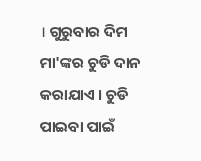। ଗୁରୁବାର ଦିମ ମା'ଙ୍କର ଚୁଡି ଦାନ କରାଯାଏ । ଚୁଡି ପାଇବା ପାଇଁ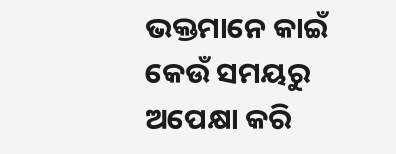ଭକ୍ତମାନେ କାଇଁ କେଉଁ ସମୟରୁ ଅପେକ୍ଷା କରି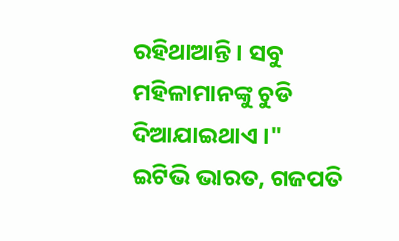ରହିଥାଆନ୍ତି । ସବୁ ମହିଳାମାନଙ୍କୁ ଚୁଡି ଦିଆଯାଇଥାଏ ।"
ଇଟିଭି ଭାରତ, ଗଜପତି